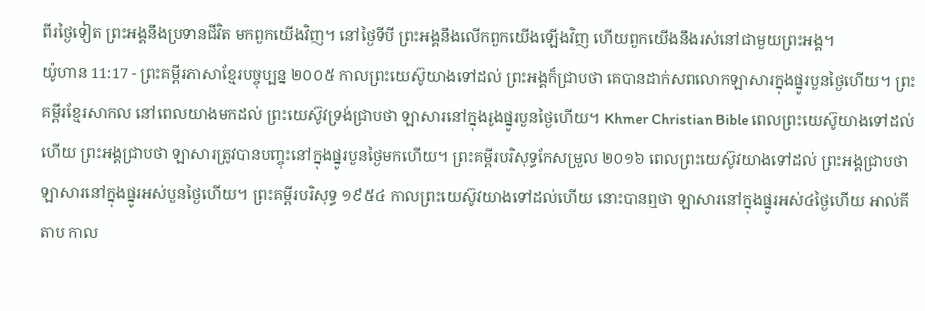ពីរថ្ងៃទៀត ព្រះអង្គនឹងប្រទានជីវិត មកពួកយើងវិញ។ នៅថ្ងៃទីបី ព្រះអង្គនឹងលើកពួកយើងឡើងវិញ ហើយពួកយើងនឹងរស់នៅជាមួយព្រះអង្គ។
យ៉ូហាន 11:17 - ព្រះគម្ពីរភាសាខ្មែរបច្ចុប្បន្ន ២០០៥ កាលព្រះយេស៊ូយាងទៅដល់ ព្រះអង្គក៏ជ្រាបថា គេបានដាក់សពលោកឡាសារក្នុងផ្នូរបួនថ្ងៃហើយ។ ព្រះគម្ពីរខ្មែរសាកល នៅពេលយាងមកដល់ ព្រះយេស៊ូវទ្រង់ជ្រាបថា ឡាសារនៅក្នុងរូងផ្នូរបួនថ្ងៃហើយ។ Khmer Christian Bible ពេលព្រះយេស៊ូយាងទៅដល់ហើយ ព្រះអង្គជ្រាបថា ឡាសារត្រូវបានបញ្ចុះនៅក្នុងផ្នូរបួនថ្ងៃមកហើយ។ ព្រះគម្ពីរបរិសុទ្ធកែសម្រួល ២០១៦ ពេលព្រះយេស៊ូវយាងទៅដល់ ព្រះអង្គជ្រាបថា ឡាសារនៅក្នុងផ្នូរអស់បួនថ្ងៃហើយ។ ព្រះគម្ពីរបរិសុទ្ធ ១៩៥៤ កាលព្រះយេស៊ូវយាងទៅដល់ហើយ នោះបានឮថា ឡាសារនៅក្នុងផ្នូរអស់៤ថ្ងៃហើយ អាល់គីតាប កាល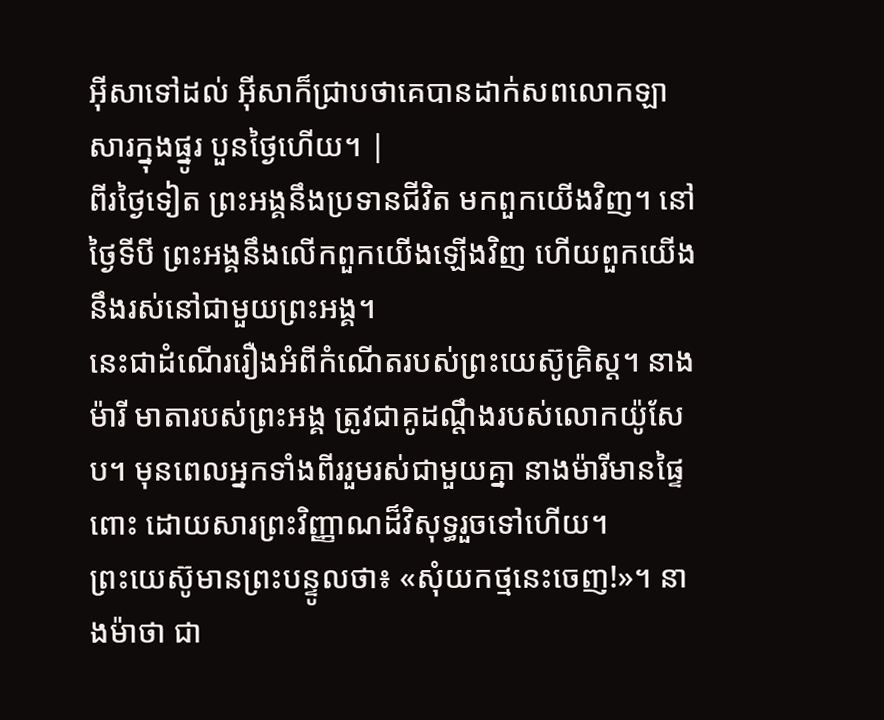អ៊ីសាទៅដល់ អ៊ីសាក៏ជ្រាបថាគេបានដាក់សពលោកឡាសារក្នុងផ្នូរ បួនថ្ងៃហើយ។ |
ពីរថ្ងៃទៀត ព្រះអង្គនឹងប្រទានជីវិត មកពួកយើងវិញ។ នៅថ្ងៃទីបី ព្រះអង្គនឹងលើកពួកយើងឡើងវិញ ហើយពួកយើងនឹងរស់នៅជាមួយព្រះអង្គ។
នេះជាដំណើររឿងអំពីកំណើតរបស់ព្រះយេស៊ូគ្រិស្ត។ នាងម៉ារី មាតារបស់ព្រះអង្គ ត្រូវជាគូដណ្ដឹងរបស់លោកយ៉ូសែប។ មុនពេលអ្នកទាំងពីររួមរស់ជាមួយគ្នា នាងម៉ារីមានផ្ទៃពោះ ដោយសារព្រះវិញ្ញាណដ៏វិសុទ្ធរួចទៅហើយ។
ព្រះយេស៊ូមានព្រះបន្ទូលថា៖ «សុំយកថ្មនេះចេញ!»។ នាងម៉ាថា ជា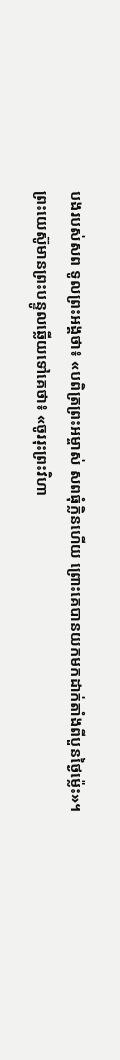បងរបស់សព ទូលព្រះអង្គថា៖ «បពិត្រព្រះអម្ចាស់ សពធុំក្លិនហើយ ព្រោះគេបានយកមកដាក់តាំងពីបួនថ្ងៃម៉្លេះ»។
ព្រះយេស៊ូមានព្រះបន្ទូលឆ្លើយទៅគេថា៖ «ចូររុះព្រះវិហា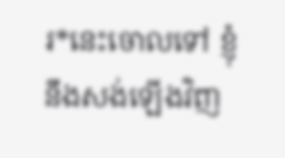រ*នេះចោលទៅ ខ្ញុំនឹងសង់ឡើងវិញ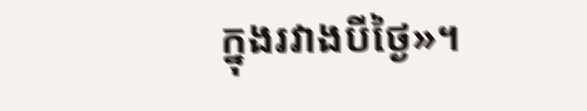ក្នុងរវាងបីថ្ងៃ»។